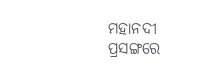ମହାନଦୀ ପ୍ରସଙ୍ଗରେ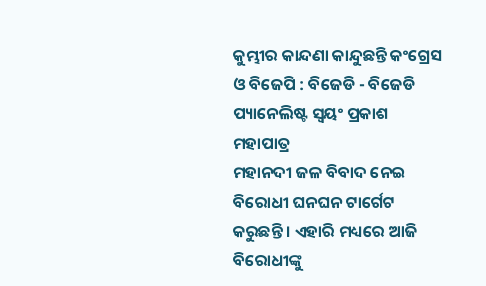କୁମ୍ଭୀର କାନ୍ଦଣା କାନ୍ଦୁଛନ୍ତି କଂଗ୍ରେସ ଓ ବିଜେପି : ବିଜେଡି - ବିଜେଡି ପ୍ୟାନେଲିଷ୍ଟ ସ୍ୱୟଂ ପ୍ରକାଶ ମହାପାତ୍ର
ମହାନଦୀ ଜଳ ବିବାଦ ନେଇ ବିରୋଧୀ ଘନଘନ ଟାର୍ଗେଟ କରୁଛନ୍ତି । ଏହାରି ମଧ୍ୟରେ ଆଜି ବିରୋଧୀଙ୍କୁ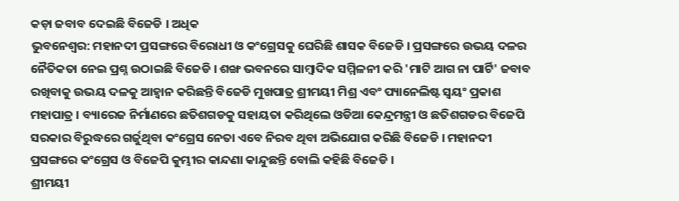କଡ଼ା ଜବାବ ଦେଇଛି ବିଜେଡି । ଅଧିକ
ଭୁବନେଶ୍ବର: ମହାନଦୀ ପ୍ରସଙ୍ଗରେ ବିରୋଧୀ ଓ କଂଗ୍ରେସକୁ ଘେରିଛି ଶାସକ ବିଜେଡି । ପ୍ରସଙ୍ଗରେ ଉଭୟ ଦଳର ନୈତିକତା ନେଇ ପ୍ରଶ୍ନ ଉଠାଇଛି ବିଜେଡି । ଶଙ୍ଖ ଭବନରେ ସାମ୍ବାଦିକ ସମ୍ମିଳନୀ କରି 'ମାଟି ଆଗ ନା ପାର୍ଟି' ଜବାବ ରଖିବାକୁ ଉଭୟ ଦଳକୁ ଆହ୍ୱାନ କରିଛନ୍ତି ବିଜେଡି ମୁଖପାତ୍ର ଶ୍ରୀମୟୀ ମିଶ୍ର ଏବଂ ପ୍ୟାନେଲିଷ୍ଟ ସ୍ୱୟଂ ପ୍ରକାଶ ମହାପାତ୍ର । ବ୍ୟାରେଜ ନିର୍ମାଣରେ ଛତିଶଗଡକୁ ସହାୟତା କରିଥିଲେ ଓଡିଆ କେନ୍ଦ୍ରମନ୍ତ୍ରୀ ଓ ଛତିଶଗଡର ବିଜେପି ସରକାର ବିରୁଦ୍ଧରେ ଗର୍ଜୁଥିବା କଂଗ୍ରେସ ନେତା ଏବେ ନିରବ ଥିବା ଅଭିଯୋଗ କରିଛି ବିଜେଡି । ମହାନଦୀ ପ୍ରସଙ୍ଗରେ କଂଗ୍ରେସ ଓ ବିଜେପି କୁମ୍ଭୀର କାନ୍ଦଣା କାନ୍ଦୁଛନ୍ତି ବୋଲି କହିଛି ବିଜେଡି ।
ଶ୍ରୀମୟୀ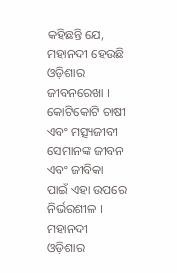କହିଛନ୍ତି ଯେ, ମହାନଦୀ ହେଉଛି ଓଡ଼ିଶାର ଜୀବନରେଖା । କୋଟିକୋଟି ଚାଷୀ ଏବଂ ମତ୍ସ୍ୟଜୀବୀ ସେମାନଙ୍କ ଜୀବନ ଏବଂ ଜୀବିକା ପାଇଁ ଏହା ଉପରେ ନିର୍ଭରଶୀଳ । ମହାନଦୀ ଓଡ଼ିଶାର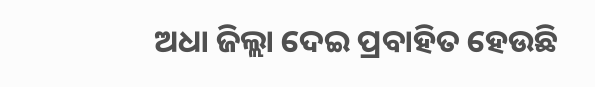ଅଧା ଜିଲ୍ଲା ଦେଇ ପ୍ରବାହିତ ହେଉଛି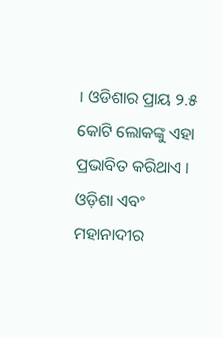। ଓଡିଶାର ପ୍ରାୟ ୨.୫ କୋଟି ଲୋକଙ୍କୁ ଏହା ପ୍ରଭାବିତ କରିଥାଏ । ଓଡ଼ିଶା ଏବଂ ମହାନାଦୀର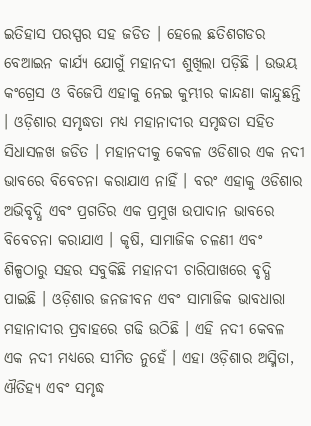ଇତିହାସ ପରସ୍ପର ସହ ଜଡିତ । ହେଲେ ଛତିଶଗଡର ବେଆଇନ କାର୍ଯ୍ୟ ଯୋଗୁଁ ମହାନଦୀ ଶୁଖିଲା ପଡ଼ିଛି । ଉଭୟ କଂଗ୍ରେସ ଓ ବିଜେପି ଏହାକୁ ନେଇ କୁମ୍ଭୀର କାନ୍ଦଣା କାନ୍ଦୁଛନ୍ତି । ଓଡ଼ିଶାର ସମୃଦ୍ଧତା ମଧ୍ୟ ମହାନାଦୀର ସମୃଦ୍ଧତା ସହିତ ସିଧାସଳଖ ଜଡିତ । ମହାନଦୀକୁ କେବଳ ଓଡିଶାର ଏକ ନଦୀ ଭାବରେ ବିବେଚନା କରାଯାଏ ନାହିଁ । ବରଂ ଏହାକୁ ଓଡିଶାର ଅଭିବୃଦ୍ଧି ଏବଂ ପ୍ରଗତିର ଏକ ପ୍ରମୁଖ ଉପାଦାନ ଭାବରେ ବିବେଚନା କରାଯାଏ । କୃଷି, ସାମାଜିକ ଚଳଣୀ ଏବଂ ଶିଳ୍ପଠାରୁ ସହର ସବୁକିଛି ମହାନଦୀ ଚାରିପାଖରେ ବୃଦ୍ଧି ପାଇଛି । ଓଡ଼ିଶାର ଜନଜୀବନ ଏବଂ ସାମାଜିକ ଭାବଧାରା ମହାନାଦୀର ପ୍ରବାହରେ ଗଢି ଉଠିଛି । ଏହି ନଦୀ କେବଳ ଏକ ନଦୀ ମଧ୍ୟରେ ସୀମିତ ନୁହେଁ । ଏହା ଓଡ଼ିଶାର ଅସ୍ମିତା, ଐତିହ୍ୟ ଏବଂ ସମୃଦ୍ଧ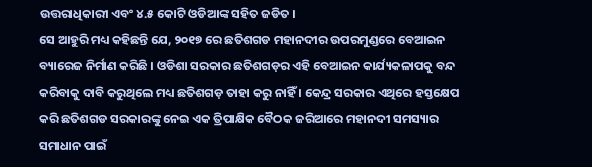ଉତ୍ତରାଧିକାରୀ ଏବଂ ୪.୫ କୋଟି ଓଡିଆଙ୍କ ସହିତ ଜଡିତ ।
ସେ ଆହୁରି ମଧ୍ୟ କହିଛନ୍ତି ଯେ, ୨୦୧୭ ରେ ଛତିଶଗଡ ମହାନଦୀର ଉପରମୁଣ୍ଡରେ ବେଆଇନ ବ୍ୟାରେଜ ନିର୍ମାଣ କରିଛି । ଓଡିଶା ସରକାର ଛତିଶଗଡ଼ର ଏହି ବେଆଇନ କାର୍ଯ୍ୟକଳାପକୁ ବନ୍ଦ କରିବାକୁ ଦାବି କରୁଥିଲେ ମଧ୍ୟ ଛତିଶଗଡ଼ ତାହା କରୁ ନାହିଁ । କେନ୍ଦ୍ର ସରକାର ଏଥିରେ ହସ୍ତକ୍ଷେପ କରି ଛତିଶଗଡ ସରକାରଙ୍କୁ ନେଇ ଏକ ତ୍ରିପାକ୍ଷିକ ବୈଠକ ଜରିଆରେ ମହାନଦୀ ସମସ୍ୟାର ସମାଧାନ ପାଇଁ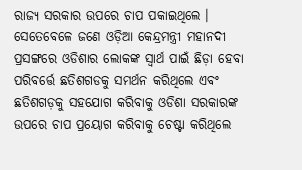ରାଜ୍ୟ ସରକାର ଉପରେ ଚାପ ପକାଇଥିଲେ । ସେତେବେଳେ ଜଣେ ଓଡ଼ିଆ କେନ୍ଦ୍ରମନ୍ତ୍ରୀ ମହାନଦୀ ପ୍ରସଙ୍ଗରେ ଓଡିଶାର ଲୋକଙ୍କ ସ୍ୱାର୍ଥ ପାଇଁ ଛିଡ଼ା ହେବା ପରିବର୍ତ୍ତେ ଛତିଶଗଡକୁ ସମର୍ଥନ କରିଥିଲେ ଏବଂ ଛତିଶଗଡ଼କୁ ସହଯୋଗ କରିବାକୁ ଓଡିଶା ସରକାରଙ୍କ ଉପରେ ଚାପ ପ୍ରୟୋଗ କରିବାକୁ ଚେଷ୍ଟା କରିଥିଲେ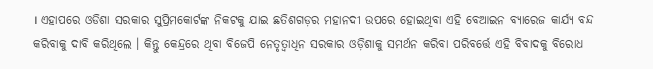। ଏହାପରେ ଓଡିଶା ସରକାର ସୁପ୍ରିମକୋର୍ଟଙ୍କ ନିକଟକୁ ଯାଇ ଛତିଶଗଡ଼ର ମହାନଦୀ ଉପରେ ହୋଇଥିବା ଏହି ବେଆଇନ ବ୍ୟାରେଜ କାର୍ଯ୍ୟ ବନ୍ଦ କରିବାକୁ ଦାବି କରିଥିଲେ । କିନ୍ତୁ କେନ୍ଦ୍ରରେ ଥିବା ବିଜେପି ନେତୃତ୍ୱାଧିନ ସରକାର ଓଡ଼ିଶାକୁ ସମର୍ଥନ କରିବା ପରିବର୍ତ୍ତେ ଏହି ବିବାଦକୁ ବିରୋଧ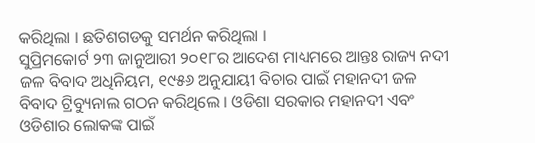କରିଥିଲା । ଛତିଶଗଡକୁ ସମର୍ଥନ କରିଥିଲା ।
ସୁପ୍ରିମକୋର୍ଟ ୨୩ ଜାନୁଆରୀ ୨୦୧୮ର ଆଦେଶ ମାଧ୍ୟମରେ ଆନ୍ତଃ ରାଜ୍ୟ ନଦୀ ଜଳ ବିବାଦ ଅଧିନିୟମ, ୧୯୫୬ ଅନୁଯାୟୀ ବିଚାର ପାଇଁ ମହାନଦୀ ଜଳ ବିବାଦ ଟ୍ରିବ୍ୟୁନାଲ ଗଠନ କରିଥିଲେ । ଓଡିଶା ସରକାର ମହାନଦୀ ଏବଂ ଓଡିଶାର ଲୋକଙ୍କ ପାଇଁ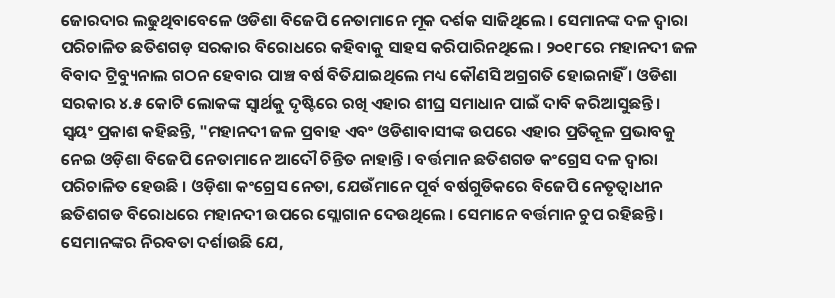ଜୋରଦାର ଲଢୁଥିବାବେଳେ ଓଡିଶା ବିଜେପି ନେତାମାନେ ମୂକ ଦର୍ଶକ ସାଜିଥିଲେ । ସେମାନଙ୍କ ଦଳ ଦ୍ୱାରା ପରିଚାଳିତ ଛତିଶଗଡ଼ ସରକାର ବିରୋଧରେ କହିବାକୁ ସାହସ କରିପାରିନଥିଲେ । ୨୦୧୮ରେ ମହାନଦୀ ଜଳ ବିବାଦ ଟ୍ରିବ୍ୟୁନାଲ ଗଠନ ହେବାର ପାଞ୍ଚ ବର୍ଷ ବିତିଯାଇଥିଲେ ମଧ୍ୟ କୌଣସି ଅଗ୍ରଗତି ହୋଇନାହିଁ । ଓଡିଶା ସରକାର ୪.୫ କୋଟି ଲୋକଙ୍କ ସ୍ୱାର୍ଥକୁ ଦୃଷ୍ଟିରେ ରଖି ଏହାର ଶୀଘ୍ର ସମାଧାନ ପାଇଁ ଦାବି କରିଆସୁଛନ୍ତି ।
ସ୍ୱୟଂ ପ୍ରକାଶ କହିଛନ୍ତି, "ମହାନଦୀ ଜଳ ପ୍ରବାହ ଏବଂ ଓଡିଶାବାସୀଙ୍କ ଉପରେ ଏହାର ପ୍ରତିକୂଳ ପ୍ରଭାବକୁ ନେଇ ଓଡ଼ିଶା ବିଜେପି ନେତାମାନେ ଆଦୌ ଚିନ୍ତିତ ନାହାନ୍ତି । ବର୍ତ୍ତମାନ ଛତିଶଗଡ କଂଗ୍ରେସ ଦଳ ଦ୍ୱାରା ପରିଚାଳିତ ହେଉଛି । ଓଡ଼ିଶା କଂଗ୍ରେସ ନେତା, ଯେଉଁମାନେ ପୂର୍ବ ବର୍ଷଗୁଡିକରେ ବିଜେପି ନେତୃତ୍ୱାଧୀନ ଛତିଶଗଡ ବିରୋଧରେ ମହାନଦୀ ଉପରେ ସ୍ଲୋଗାନ ଦେଉଥିଲେ । ସେମାନେ ବର୍ତ୍ତମାନ ଚୁପ ରହିଛନ୍ତି । ସେମାନଙ୍କର ନିରବତା ଦର୍ଶାଉଛି ଯେ,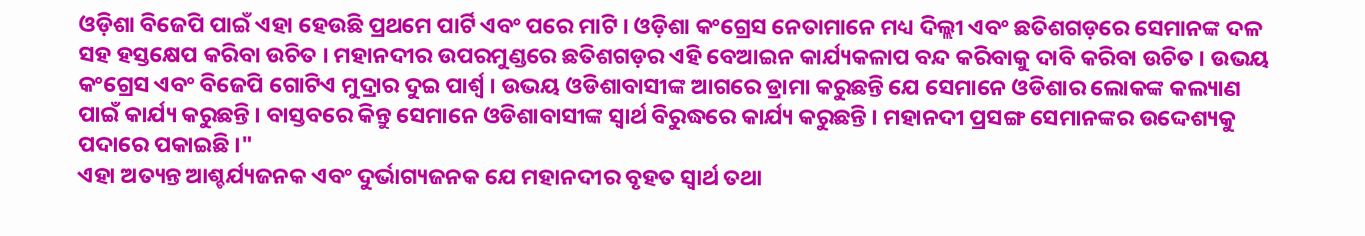ଓଡ଼ିଶା ବିଜେପି ପାଇଁ ଏହା ହେଉଛି ପ୍ରଥମେ ପାର୍ଟି ଏବଂ ପରେ ମାଟି । ଓଡ଼ିଶା କଂଗ୍ରେସ ନେତାମାନେ ମଧ୍ୟ ଦିଲ୍ଲୀ ଏବଂ ଛତିଶଗଡ଼ରେ ସେମାନଙ୍କ ଦଳ ସହ ହସ୍ତକ୍ଷେପ କରିବା ଉଚିତ । ମହାନଦୀର ଉପରମୁଣ୍ଡରେ ଛତିଶଗଡ଼ର ଏହି ବେଆଇନ କାର୍ଯ୍ୟକଳାପ ବନ୍ଦ କରିବାକୁ ଦାବି କରିବା ଉଚିତ । ଉଭୟ କଂଗ୍ରେସ ଏବଂ ବିଜେପି ଗୋଟିଏ ମୁଦ୍ରାର ଦୁଇ ପାର୍ଶ୍ୱ । ଉଭୟ ଓଡିଶାବାସୀଙ୍କ ଆଗରେ ଡ୍ରାମା କରୁଛନ୍ତି ଯେ ସେମାନେ ଓଡିଶାର ଲୋକଙ୍କ କଲ୍ୟାଣ ପାଇଁ କାର୍ଯ୍ୟ କରୁଛନ୍ତି । ବାସ୍ତବରେ କିନ୍ତୁ ସେମାନେ ଓଡିଶାବାସୀଙ୍କ ସ୍ୱାର୍ଥ ବିରୁଦ୍ଧରେ କାର୍ଯ୍ୟ କରୁଛନ୍ତି । ମହାନଦୀ ପ୍ରସଙ୍ଗ ସେମାନଙ୍କର ଉଦ୍ଦେଶ୍ୟକୁ ପଦାରେ ପକାଇଛି ।"
ଏହା ଅତ୍ୟନ୍ତ ଆଶ୍ଚର୍ଯ୍ୟଜନକ ଏବଂ ଦୁର୍ଭାଗ୍ୟଜନକ ଯେ ମହାନଦୀର ବୃହତ ସ୍ୱାର୍ଥ ତଥା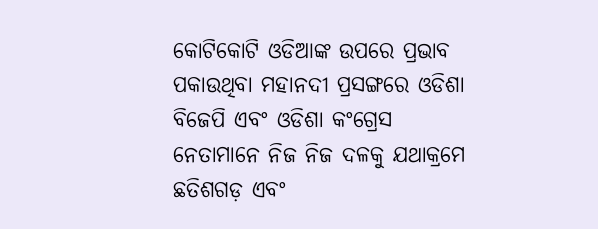କୋଟିକୋଟି ଓଡିଆଙ୍କ ଉପରେ ପ୍ରଭାବ ପକାଉଥିବା ମହାନଦୀ ପ୍ରସଙ୍ଗରେ ଓଡିଶା ବିଜେପି ଏବଂ ଓଡିଶା କଂଗ୍ରେସ ନେତାମାନେ ନିଜ ନିଜ ଦଳକୁ ଯଥାକ୍ରମେ ଛତିଶଗଡ଼ ଏବଂ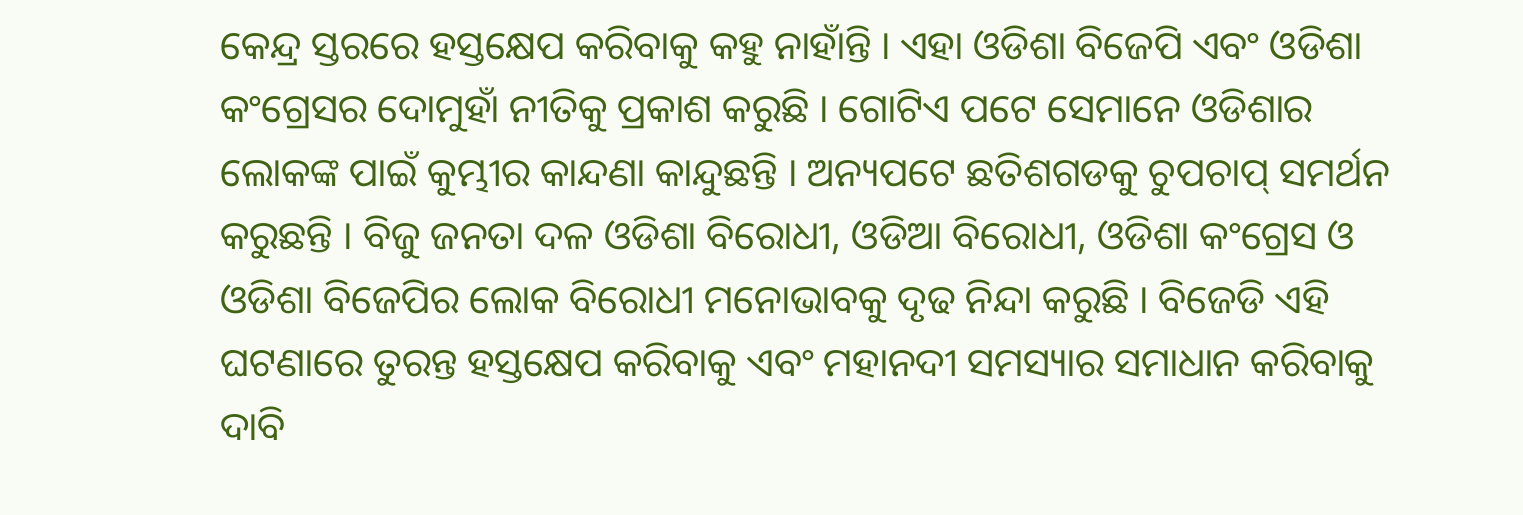କେନ୍ଦ୍ର ସ୍ତରରେ ହସ୍ତକ୍ଷେପ କରିବାକୁ କହୁ ନାହାଁନ୍ତି । ଏହା ଓଡିଶା ବିଜେପି ଏବଂ ଓଡିଶା କଂଗ୍ରେସର ଦୋମୁହାଁ ନୀତିକୁ ପ୍ରକାଶ କରୁଛି । ଗୋଟିଏ ପଟେ ସେମାନେ ଓଡିଶାର ଲୋକଙ୍କ ପାଇଁ କୁମ୍ଭୀର କାନ୍ଦଣା କାନ୍ଦୁଛନ୍ତି । ଅନ୍ୟପଟେ ଛତିଶଗଡକୁ ଚୁପଚାପ୍ ସମର୍ଥନ କରୁଛନ୍ତି । ବିଜୁ ଜନତା ଦଳ ଓଡିଶା ବିରୋଧୀ, ଓଡିଆ ବିରୋଧୀ, ଓଡିଶା କଂଗ୍ରେସ ଓ ଓଡିଶା ବିଜେପିର ଲୋକ ବିରୋଧୀ ମନୋଭାବକୁ ଦୃଢ ନିନ୍ଦା କରୁଛି । ବିଜେଡି ଏହି ଘଟଣାରେ ତୁରନ୍ତ ହସ୍ତକ୍ଷେପ କରିବାକୁ ଏବଂ ମହାନଦୀ ସମସ୍ୟାର ସମାଧାନ କରିବାକୁ ଦାବି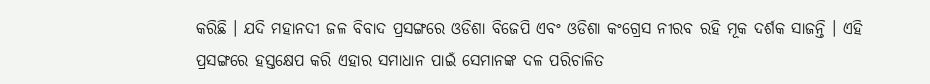କରିଛି । ଯଦି ମହାନଦୀ ଜଳ ବିବାଦ ପ୍ରସଙ୍ଗରେ ଓଡିଶା ବିଜେପି ଏବଂ ଓଡିଶା କଂଗ୍ରେସ ନୀରବ ରହି ମୂକ ଦର୍ଶକ ସାଜନ୍ତି । ଏହି ପ୍ରସଙ୍ଗରେ ହସ୍ତକ୍ଷେପ କରି ଏହାର ସମାଧାନ ପାଇଁ ସେମାନଙ୍କ ଦଳ ପରିଚାଳିତ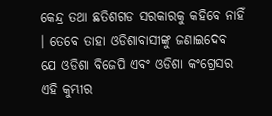କେନ୍ଦ୍ର ତଥା ଛତିଶଗଡ ସରକାରକୁ କହିବେ ନାହିଁ । ତେବେ ତାହା ଓଡିଶାବାସୀଙ୍କୁ ଜଣାଇଦେବ ଯେ ଓଡିଶା ବିଜେପି ଏବଂ ଓଡିଶା କଂଗ୍ରେସର ଏହି କୁମ୍ଭୀର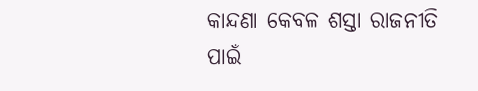କାନ୍ଦଣା କେବଳ ଶସ୍ତା ରାଜନୀତି ପାଇଁ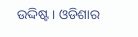ଉଦ୍ଦିଷ୍ଟ । ଓଡିଶାର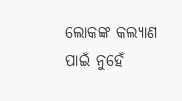ଲୋକଙ୍କ କଲ୍ୟାଣ ପାଇଁ ନୁହେଁ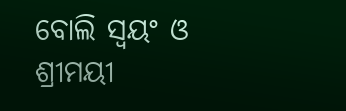ବୋଲି ସ୍ୱୟଂ ଓ ଶ୍ରୀମୟୀ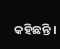କହିଛନ୍ତି ।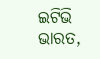ଇଟିଭି ଭାରତ,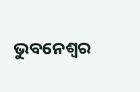ଭୁବନେଶ୍ବର